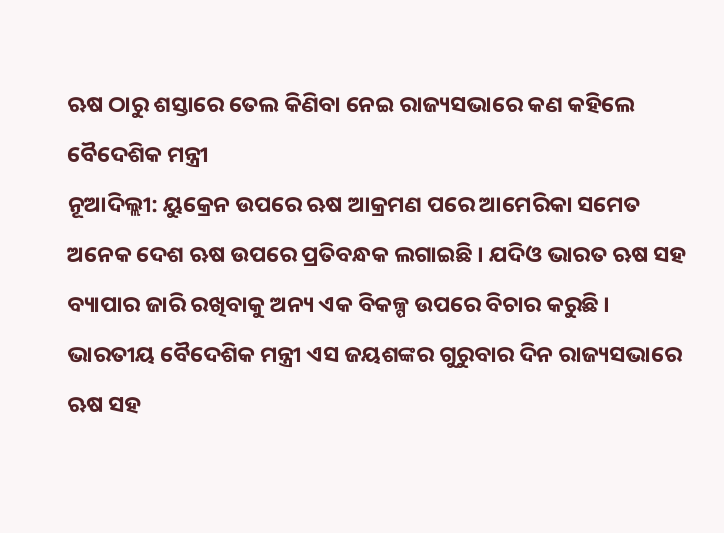ଋଷ ଠାରୁ ଶସ୍ତାରେ ତେଲ କିଣିବା ନେଇ ରାଜ୍ୟସଭାରେ କଣ କହିଲେ ବୈଦେଶିକ ମନ୍ତ୍ରୀ
ନୂଆଦିଲ୍ଲୀ: ୟୁକ୍ରେନ ଉପରେ ଋଷ ଆକ୍ରମଣ ପରେ ଆମେରିକା ସମେତ ଅନେକ ଦେଶ ଋଷ ଉପରେ ପ୍ରତିବନ୍ଧକ ଲଗାଇଛି । ଯଦିଓ ଭାରତ ଋଷ ସହ ବ୍ୟାପାର ଜାରି ରଖିବାକୁ ଅନ୍ୟ ଏକ ବିକଳ୍ପ ଉପରେ ବିଚାର କରୁଛି । ଭାରତୀୟ ବୈଦେଶିକ ମନ୍ତ୍ରୀ ଏସ ଜୟଶଙ୍କର ଗୁରୁବାର ଦିନ ରାଜ୍ୟସଭାରେ ଋଷ ସହ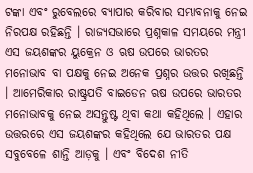ଟଙ୍କା ଏବଂ ରୁବେଲରେ ବ୍ୟାପାର କରିବାର ସମ୍ଭାବନାକୁ ନେଇ ନିରପକ୍ଷ ରହିଛନ୍ତି । ରାଜ୍ୟସଭାରେ ପ୍ରଶ୍ନକାଳ ସମୟରେ ମନ୍ତ୍ରୀ ଏସ ଜୟଶଙ୍କର ୟୁକ୍ରେନ ଓ ଋଷ ଉପରେ ଭାରତର ମନୋଭାବ ବା ପକ୍ଷକୁ ନେଇ ଅନେକ ପ୍ରଶ୍ନର ଉତ୍ତର ରଖିଛନ୍ତି । ଆମେରିକାର ରାଷ୍ଟ୍ରପତି ବାଇଡେନ ଋଷ ଉପରେ ଭାରତର ମନୋଭାବକୁ ନେଇ ଅସନ୍ତୁଷ୍ଟ ଥିବା କଥା କହିଥିଲେ । ଏହାର ଉତ୍ତରରେ ଏସ ଜୟଶଙ୍କର କହିଥିଲେ ଯେ ଭାରତର ପକ୍ଷ ସବୁବେଳେ ଶାନ୍ତି ଆଡ଼କୁ । ଏବଂ ବିଦେଶ ନୀତି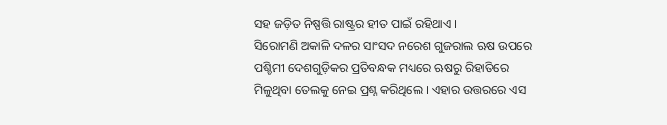ସହ ଜଡ଼ିତ ନିଷ୍ପତ୍ତି ରାଷ୍ଟ୍ରର ହୀତ ପାଇଁ ରହିଥାଏ ।
ସିରୋମଣି ଅକାଳି ଦଳର ସାଂସଦ ନରେଶ ଗୁଜରାଲ ଋଷ ଉପରେ ପଶ୍ଚିମୀ ଦେଶଗୁଡ଼ିକର ପ୍ରତିବନ୍ଧକ ମଧ୍ୟରେ ଋଷରୁ ରିହାତିରେ ମିଳୁଥିବା ତେଲକୁ ନେଇ ପ୍ରଶ୍ନ କରିଥିଲେ । ଏହାର ଉତ୍ତରରେ ଏସ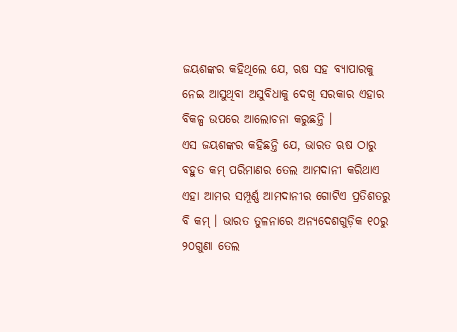ଜୟଶଙ୍କର କହିଥିଲେ ଯେ, ଋଷ ସହ ବ୍ୟାପାରକୁ ନେଇ ଆସୁଥିବା ଅସୁବିଧାକୁ ଦେଖି ସରକାର ଏହାର ବିକଳ୍ପ ଉପରେ ଆଲୋଚନା କରୁଛନ୍ତି ।
ଏସ ଜୟଶଙ୍କର କହିଛନ୍ତି ଯେ, ଭାରତ ଋଷ ଠାରୁ ବହୁତ କମ୍ ପରିମାଣର ତେଲ ଆମଦାନୀ କରିଥାଏ ଏହା ଆମର ସମ୍ପୂର୍ଣ୍ଣ ଆମଦାନୀର ଗୋଟିଏ ପ୍ରତିଶତରୁ ବି କମ୍ । ଭାରତ ତୁଳନାରେ ଅନ୍ୟଦେଶଗୁଡ଼ିକ ୧୦ରୁ ୨୦ଗୁଣା ତେଲ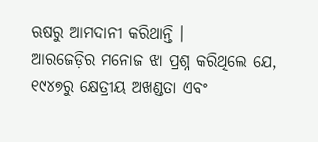ଋଷରୁ ଆମଦାନୀ କରିଥାନ୍ତି ।
ଆରଜେଡ଼ିର ମନୋଜ ଝା ପ୍ରଶ୍ନ କରିଥିଲେ ଯେ, ୧୯୪୭ରୁ କ୍ଷେତ୍ରୀୟ ଅଖଣ୍ଡତା ଏବଂ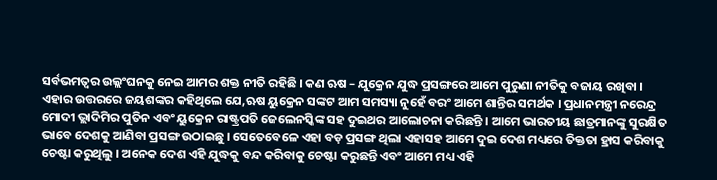ସର୍ବଭମତ୍ୱର ଉଲ୍ଲଂଘନକୁ ନେଇ ଆମର ଶକ୍ତ ନୀତି ରହିଛି । କଣ ଋଷ – ଯୁକ୍ରେନ ଯୁଦ୍ଧ ପ୍ରସଙ୍ଗରେ ଆମେ ପୁରୁଣା ନୀତିକୁ ବଜାୟ ରଖିବା ।
ଏହାର ଉତ୍ତରରେ ଜୟଶଙ୍କର କହିଥିଲେ ଯେ,ଋଷ ୟୁକ୍ରେନ ସଙ୍କଟ ଆମ ସମସ୍ୟା ନୁହେଁ ବରଂ ଆମେ ଶାନ୍ତିର ସମର୍ଥକ । ପ୍ରଧାନମନ୍ତ୍ରୀ ନରେନ୍ଦ୍ର ମୋଦୀ ଭ୍ଲାଦିମିର ପୁତିନ ଏବଂ ୟୁକ୍ରେନ ରାଷ୍ଟ୍ରପତି ଜେଲେନସ୍କିଙ୍କ ସହ ଦୁଇଥର ଆଲୋଚନା କରିଛନ୍ତି । ଆମେ ଭାରତୀୟ ଛାତ୍ରମାନଙ୍କୁ ସୁରକ୍ଷିତ ଭାବେ ଦେଶକୁ ଆଣିବା ପ୍ରସଙ୍ଗ ଉଠାଇଛୁ । ସେତେବେଳେ ଏହା ବଡ଼ ପ୍ରସଙ୍ଗ ଥିଲା ଏହାସହ ଆମେ ଦୁଇ ଦେଶ ମଧ୍ୟରେ ତିକ୍ତତା ହ୍ରାସ କରିବାକୁ ଚେଷ୍ଟା କରୁଥିଲୁ । ଅନେକ ଦେଶ ଏହି ଯୁଦ୍ଧକୁ ବନ୍ଦ କରିବାକୁ ଚେଷ୍ଟା କରୁଛନ୍ତି ଏବଂ ଆମେ ମଧ୍ୟ ଏହି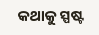କଥାକୁ ସ୍ପଷ୍ଟ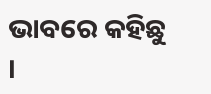ଭାବରେ କହିଛୁ ।